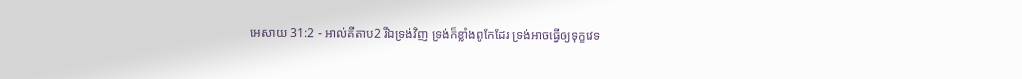អេសាយ 31:2 - អាល់គីតាប2 រីឯទ្រង់វិញ ទ្រង់ក៏ខ្លាំងពូកែដែរ ទ្រង់អាចធ្វើឲ្យទុក្ខវេទ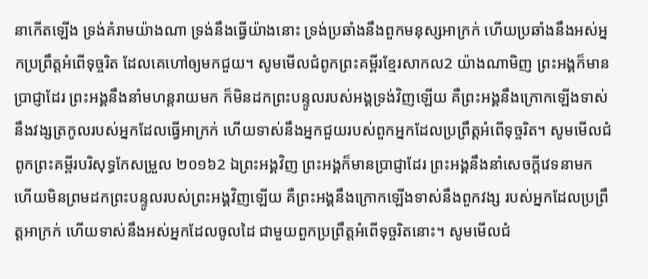នាកើតឡើង ទ្រង់គំរាមយ៉ាងណា ទ្រង់នឹងធ្វើយ៉ាងនោះ ទ្រង់ប្រឆាំងនឹងពួកមនុស្សអាក្រក់ ហើយប្រឆាំងនឹងអស់អ្នកប្រព្រឹត្តអំពើទុច្ចរិត ដែលគេហៅឲ្យមកជួយ។ សូមមើលជំពូកព្រះគម្ពីរខ្មែរសាកល2 យ៉ាងណាមិញ ព្រះអង្គក៏មានប្រាជ្ញាដែរ ព្រះអង្គនឹងនាំមហន្តរាយមក ក៏មិនដកព្រះបន្ទូលរបស់អង្គទ្រង់វិញឡើយ គឺព្រះអង្គនឹងក្រោកឡើងទាស់នឹងវង្សត្រកូលរបស់អ្នកដែលធ្វើអាក្រក់ ហើយទាស់នឹងអ្នកជួយរបស់ពួកអ្នកដែលប្រព្រឹត្តអំពើទុច្ចរិត។ សូមមើលជំពូកព្រះគម្ពីរបរិសុទ្ធកែសម្រួល ២០១៦2 ឯព្រះអង្គវិញ ព្រះអង្គក៏មានប្រាជ្ញាដែរ ព្រះអង្គនឹងនាំសេចក្ដីវេទនាមក ហើយមិនព្រមដកព្រះបន្ទូលរបស់ព្រះអង្គវិញឡើយ គឺព្រះអង្គនឹងក្រោកឡើងទាស់នឹងពួកវង្ស របស់អ្នកដែលប្រព្រឹត្តអាក្រក់ ហើយទាស់នឹងអស់អ្នកដែលចូលដៃ ជាមួយពួកប្រព្រឹត្តអំពើទុច្ចរិតនោះ។ សូមមើលជំ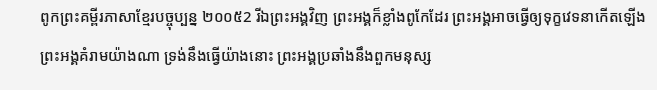ពូកព្រះគម្ពីរភាសាខ្មែរបច្ចុប្បន្ន ២០០៥2 រីឯព្រះអង្គវិញ ព្រះអង្គក៏ខ្លាំងពូកែដែរ ព្រះអង្គអាចធ្វើឲ្យទុក្ខវេទនាកើតឡើង ព្រះអង្គគំរាមយ៉ាងណា ទ្រង់នឹងធ្វើយ៉ាងនោះ ព្រះអង្គប្រឆាំងនឹងពួកមនុស្ស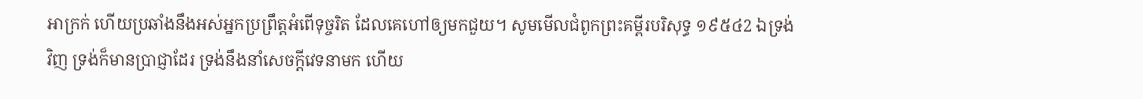អាក្រក់ ហើយប្រឆាំងនឹងអស់អ្នកប្រព្រឹត្តអំពើទុច្ចរិត ដែលគេហៅឲ្យមកជួយ។ សូមមើលជំពូកព្រះគម្ពីរបរិសុទ្ធ ១៩៥៤2 ឯទ្រង់វិញ ទ្រង់ក៏មានប្រាជ្ញាដែរ ទ្រង់នឹងនាំសេចក្ដីវេទនាមក ហើយ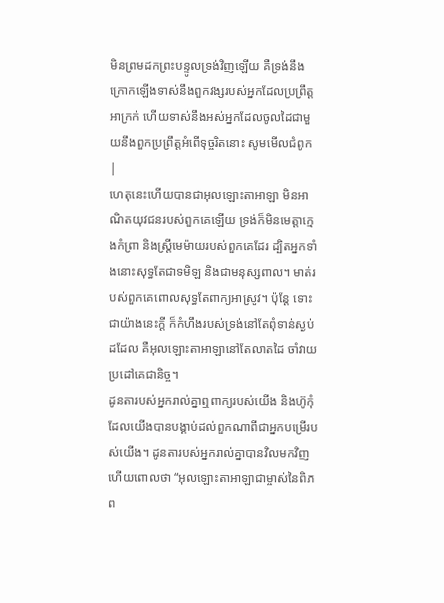មិនព្រមដកព្រះបន្ទូលទ្រង់វិញឡើយ គឺទ្រង់នឹងក្រោកឡើងទាស់នឹងពួកវង្សរបស់អ្នកដែលប្រព្រឹត្តអាក្រក់ ហើយទាស់នឹងអស់អ្នកដែលចូលដៃជាមួយនឹងពួកប្រព្រឹត្តអំពើទុច្ចរិតនោះ សូមមើលជំពូក |
ហេតុនេះហើយបានជាអុលឡោះតាអាឡា មិនអាណិតយុវជនរបស់ពួកគេឡើយ ទ្រង់ក៏មិនមេត្តាក្មេងកំព្រា និងស្ត្រីមេម៉ាយរបស់ពួកគេដែរ ដ្បិតអ្នកទាំងនោះសុទ្ធតែជាទមិឡ និងជាមនុស្សពាល។ មាត់របស់ពួកគេពោលសុទ្ធតែពាក្យអាស្រូវ។ ប៉ុន្តែ ទោះជាយ៉ាងនេះក្ដី ក៏កំហឹងរបស់ទ្រង់នៅតែពុំទាន់ស្ងប់ដដែល គឺអុលឡោះតាអាឡានៅតែលាតដៃ ចាំវាយប្រដៅគេជានិច្ច។
ដូនតារបស់អ្នករាល់គ្នាឮពាក្យរបស់យើង និងហ៊ូកុំដែលយើងបានបង្គាប់ដល់ពួកណាពីជាអ្នកបម្រើរបស់យើង។ ដូនតារបស់អ្នករាល់គ្នាបានវិលមកវិញ ហើយពោលថា “អុលឡោះតាអាឡាជាម្ចាស់នៃពិភព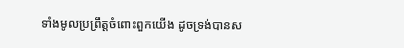ទាំងមូលប្រព្រឹត្តចំពោះពួកយើង ដូចទ្រង់បានស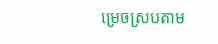ម្រេចស្របតាម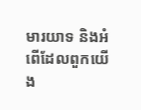មារយាទ និងអំពើដែលពួកយើង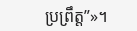ប្រព្រឹត្ត”»។